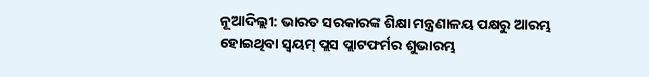ନୂଆଦିଲ୍ଲୀ: ଭାରତ ସରକାରଙ୍କ ଶିକ୍ଷା ମନ୍ତ୍ରଣାଳୟ ପକ୍ଷରୁ ଆରମ୍ଭ ହୋଇଥିବା ସ୍ୱୟମ୍ ପ୍ଲସ ପ୍ଲାଟଫର୍ମର ଶୁଭାରମ୍ଭ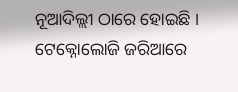ନୂଆଦିଲ୍ଲୀ ଠାରେ ହୋଇଛି । ଟେକ୍ନୋଲୋଜି ଜରିଆରେ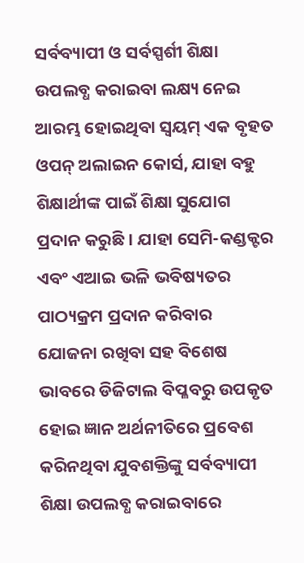ସର୍ବବ୍ୟାପୀ ଓ ସର୍ବସ୍ପର୍ଶୀ ଶିକ୍ଷା ଉପଲବ୍ଧ କରାଇବା ଲକ୍ଷ୍ୟ ନେଇ ଆରମ୍ଭ ହୋଇଥିବା ସ୍ୱୟମ୍ ଏକ ବୃହତ ଓପନ୍ ଅଲାଇନ କୋର୍ସ, ଯାହା ବହୁ ଶିକ୍ଷାର୍ଥୀଙ୍କ ପାଇଁ ଶିକ୍ଷା ସୁଯୋଗ ପ୍ରଦାନ କରୁଛି । ଯାହା ସେମି-କଣ୍ଡକ୍ଟର ଏବଂ ଏଆଇ ଭଳି ଭବିଷ୍ୟତର ପାଠ୍ୟକ୍ରମ ପ୍ରଦାନ କରିବାର ଯୋଜନା ରଖିବା ସହ ବିଶେଷ ଭାବରେ ଡିଜିଟାଲ ବିପ୍ଳବରୁ ଉପକୃତ ହୋଇ ଜ୍ଞାନ ଅର୍ଥନୀତିରେ ପ୍ରବେଶ କରିନଥିବା ଯୁବଶକ୍ତିଙ୍କୁ ସର୍ବବ୍ୟାପୀ ଶିକ୍ଷା ଉପଲବ୍ଧ କରାଇବାରେ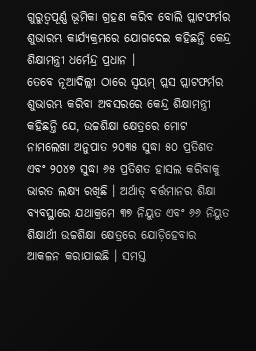ଗୁରୁତ୍ୱପୂର୍ଣ୍ଣ ଭୂମିକା ଗ୍ରହଣ କରିବ ବୋଲି ପ୍ଲାଟଫର୍ମର ଶୁଭାରମ୍ଭ କାର୍ଯ୍ୟକ୍ରମରେ ଯୋଗଦେଇ କହିଛନ୍ତି କେନ୍ଦ୍ର ଶିକ୍ଷାମନ୍ତ୍ରୀ ଧର୍ମେନ୍ଦ୍ର ପ୍ରଧାନ ।
ତେବେ ନୂଆଦିଲ୍ଲୀ ଠାରେ ସ୍ୱୟମ୍ ପ୍ଲସ ପ୍ଲାଟଫର୍ମର ଶୁଭାରମ୍ଭ କରିବା ଅବସରରେ କେନ୍ଦ୍ର ଶିକ୍ଷାମନ୍ତ୍ରୀ କହିଛନ୍ତି ଯେ, ଉଚ୍ଚଶିକ୍ଷା କ୍ଷେତ୍ରରେ ମୋଟ ନାମଲେଖା ଅନୁପାତ ୨୦୩୫ ସୁଦ୍ଧା ୫୦ ପ୍ରତିଶତ ଏବଂ ୨୦୪୭ ସୁଦ୍ଧା ୬୫ ପ୍ରତିଶତ ହାସଲ କରିବାକୁ ଭାରତ ଲକ୍ଷ୍ୟ ରଖିଛି । ଅର୍ଥାତ୍ ବର୍ତ୍ତମାନର ଶିକ୍ଷା ବ୍ୟବସ୍ଥାରେ ଯଥାକ୍ରମେ ୩୭ ନିୟୁତ ଏବଂ ୬୬ ନିୟୁତ ଶିକ୍ଷାର୍ଥୀ ଉଚ୍ଚଶିକ୍ଷା କ୍ଷେତ୍ରରେ ଯୋଡ଼ିହେବାର ଆକଳନ କରାଯାଇଛି । ସମସ୍ତ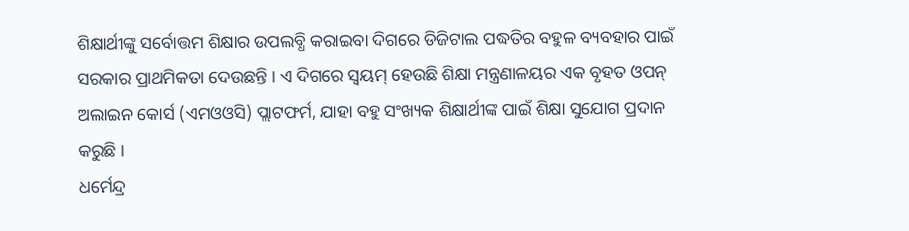ଶିକ୍ଷାର୍ଥୀଙ୍କୁ ସର୍ବୋତ୍ତମ ଶିକ୍ଷାର ଉପଲବ୍ଧି କରାଇବା ଦିଗରେ ଡିଜିଟାଲ ପଦ୍ଧତିର ବହୁଳ ବ୍ୟବହାର ପାଇଁ ସରକାର ପ୍ରାଥମିକତା ଦେଉଛନ୍ତି । ଏ ଦିଗରେ ସ୍ୱୟମ୍ ହେଉଛି ଶିକ୍ଷା ମନ୍ତ୍ରଣାଳୟର ଏକ ବୃହତ ଓପନ୍ ଅଲାଇନ କୋର୍ସ (ଏମଓଓସି) ପ୍ଲାଟଫର୍ମ, ଯାହା ବହୁ ସଂଖ୍ୟକ ଶିକ୍ଷାର୍ଥୀଙ୍କ ପାଇଁ ଶିକ୍ଷା ସୁଯୋଗ ପ୍ରଦାନ କରୁଛି ।
ଧର୍ମେନ୍ଦ୍ର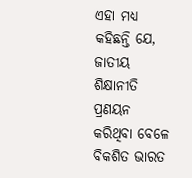ଏହା ମଧ୍ୟ କହିଛନ୍ତି ଯେ, ଜାତୀୟ ଶିକ୍ଷାନୀତି ପ୍ରଣୟନ କରିଥିବା ବେଳେ ବିକଶିତ ଭାରତ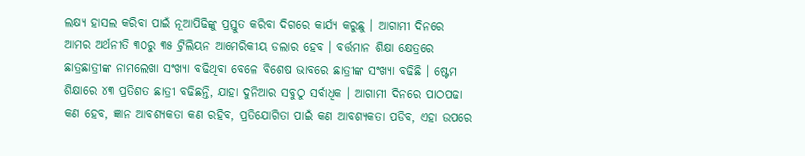ଲକ୍ଷ୍ୟ ହାସଲ କରିବା ପାଇଁ ନୂଆପିଢିଙ୍କୁ ପ୍ରସ୍ତୁତ କରିବା ଦିଗରେ କାର୍ଯ୍ୟ କରୁଛୁ । ଆଗାମୀ ଦିନରେ ଆମର ଅର୍ଥନୀତି ୩୦ରୁ ୩୫ ଟ୍ରିଲିୟନ ଆମେରିକୀୟ ଡଲାର ହେବ । ବର୍ତ୍ତମାନ ଶିକ୍ଷା କ୍ଷେତ୍ରରେ ଛାତ୍ରଛାତ୍ରୀଙ୍କ ନାମଲେଖା ସଂଖ୍ୟା ବଢିଥିବା ବେଳେ ବିଶେଷ ଭାବରେ ଛାତ୍ରୀଙ୍କ ସଂଖ୍ୟା ବଢିଛି । ଷ୍ଟେମ ଶିକ୍ଷାରେ ୪୩ ପ୍ରତିଶତ ଛାତ୍ରୀ ବଢିଛନ୍ତି, ଯାହା ଦୁନିଆର ସବୁଠୁ ସର୍ବାଧିକ । ଆଗାମୀ ଦିନରେ ପାଠପଢା କଣ ହେବ, ଜ୍ଞାନ ଆବଶ୍ୟକତା କଣ ରହିବ, ପ୍ରତିଯୋଗିତା ପାଇଁ କଣ ଆବଶ୍ୟକତା ପଡିବ, ଏହା ଉପରେ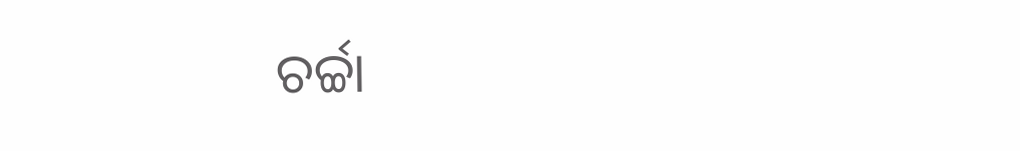ଚର୍ଚ୍ଚା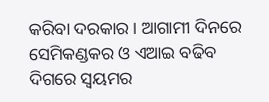କରିବା ଦରକାର । ଆଗାମୀ ଦିନରେ ସେମିକଣ୍ଡକର ଓ ଏଆଇ ବଢିବ ଦିଗରେ ସ୍ୱୟମର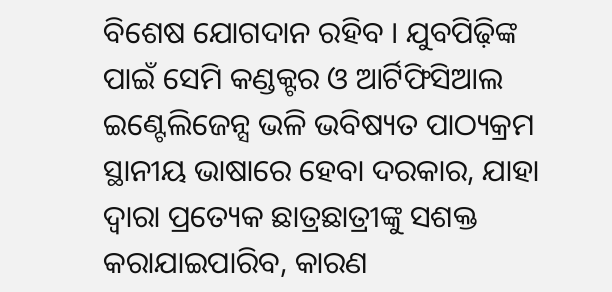ବିଶେଷ ଯୋଗଦାନ ରହିବ । ଯୁବପିଢ଼ିଙ୍କ ପାଇଁ ସେମି କଣ୍ଡକ୍ଟର ଓ ଆର୍ଟିଫିସିଆଲ ଇଣ୍ଟେଲିଜେନ୍ସ ଭଳି ଭବିଷ୍ୟତ ପାଠ୍ୟକ୍ରମ ସ୍ଥାନୀୟ ଭାଷାରେ ହେବା ଦରକାର, ଯାହା ଦ୍ୱାରା ପ୍ରତ୍ୟେକ ଛାତ୍ରଛାତ୍ରୀଙ୍କୁ ସଶକ୍ତ କରାଯାଇପାରିବ, କାରଣ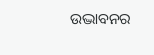ଉଦ୍ଭାବନର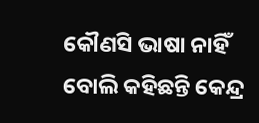କୌଣସି ଭାଷା ନାହିଁ ବୋଲି କହିଛନ୍ତି କେନ୍ଦ୍ର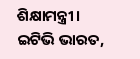ଶିକ୍ଷାମନ୍ତ୍ରୀ।
ଇଟିଭି ଭାରତ,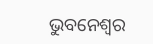ଭୁବନେଶ୍ବର